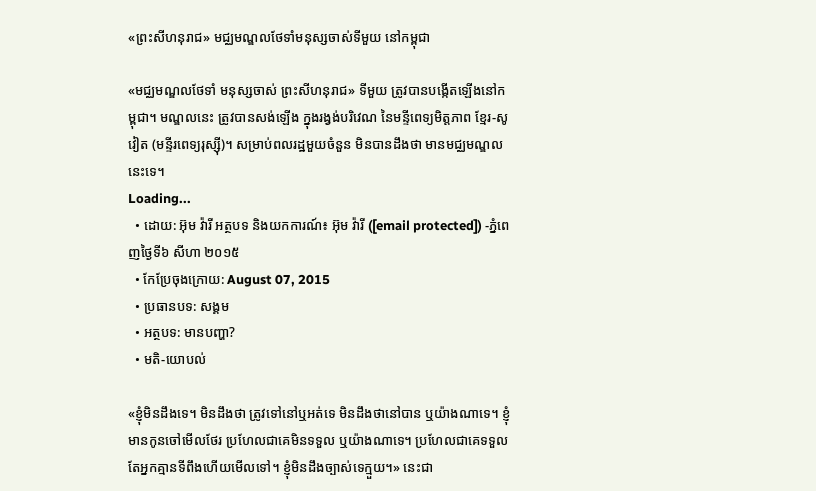«ព្រះសីហនុរាជ» មជ្ឈមណ្ឌលថែទាំមនុស្សចាស់ទីមួយ នៅកម្ពុជា

«មជ្ឈមណ្ឌលថែទាំ មនុស្សចាស់ ព្រះសីហនុរាជ» ទីមួយ ត្រូវបានបង្កើតឡើងនៅកម្ពុជា។ មណ្ឌលនេះ ត្រូវបានសង់ឡើង ក្នុងរង្វង់បរិវេណ នៃមន្ទីពេទ្យមិត្តភាព ខ្មែរ-សូវៀត (មន្ទីរពេទ្យរុស្ស៊ី)។ សម្រាប់ពលរដ្ឋមួយចំនួន មិនបានដឹងថា មានមជ្ឈមណ្ឌលនេះទេ។
Loading...
  • ដោយ: អ៊ុម វ៉ារី អត្ថបទ និងយកការណ៍៖ អ៊ុម វ៉ារី ([email protected]) -ភ្នំពេញថ្ងៃទី៦ សីហា ២០១៥
  • កែប្រែចុងក្រោយ: August 07, 2015
  • ប្រធានបទ: សង្គម
  • អត្ថបទ: មានបញ្ហា?
  • មតិ-យោបល់

«ខ្ញុំមិនដឹងទេ។ មិនដឹងថា ត្រូវទៅនៅឬអត់ទេ មិនដឹងថានៅបាន ឬយ៉ាងណាទេ។ ខ្ញុំមានកូនចៅមើលថែរ ប្រហែលជាគេមិនទទួល ឬយ៉ាងណាទេ។ ប្រហែលជាគេទទួល តែអ្នកគ្មានទីពឹងហើយមើលទៅ។ ខ្ញុំមិនដឹងច្បាស់ទេក្មួយ។» នេះជា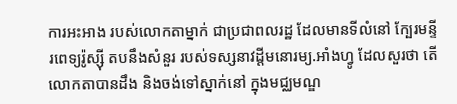ការអះអាង របស់លោកតាម្នាក់ ជាប្រជាពលរដ្ឋ ដែលមានទីលំនៅ ក្បែរមន្ទីរពេទ្យរ៉ូស្ស៊ី តបនឹងសំនួរ របស់ទស្សនាវដ្តីមនោរម្យ.អាំងហ្វូ ដែលសួរថា តើលោកតាបានដឹង និងចង់ទៅស្នាក់នៅ ក្នុងមជ្ឈមណ្ឌ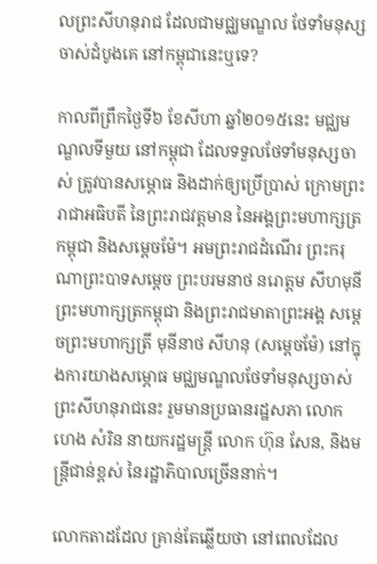លព្រះសីហនុរាជ ដែលជាមជ្ឈមណ្ឌល ថែទាំមនុស្សចាស់ដំបូងគេ នៅកម្ពុជានេះឬទេ?

កាលពីព្រឹកថ្ងៃទី៦ ខែសីហា ឆ្នាំ២០១៥នេះ មជ្ឈមណ្ឌលទីមួយ នៅកម្ពុជា ដែលទទួលថែទាំមនុស្សចាស់ ត្រូវបានសម្ភោធ និងដាក់ឲ្យប្រើប្រាស់ ក្រោមព្រះរាជាអធិបតី នៃព្រះរាជវត្តមាន នៃអង្គព្រះមហាក្សត្រកម្ពុជា និងសម្តេចម៉ែ។ អមព្រះរាជដំណើរ ព្រះករុណាព្រះបាទសម្តេច ព្រះបរមនាថ នរោត្តម សីហមុនី ព្រះមហាក្សត្រកម្ពុជា និងព្រះរាជមាតាព្រះអង្គ សម្តេចព្រះមហាក្សត្រី មុនីនាថ សីហនុ (សម្តេចម៉ែ) នៅក្នុងការយាងសម្ភោធ មជ្ឈមណ្ឌលថែទាំមនុស្សចាស់ ព្រះសីហនុរាជនេះ រួមមានប្រធានរដ្ឋសភា លោកហេង សំរិន នាយករដ្ឋមន្រ្តី លោក ហ៊ុន សែន, និងមន្រ្តីជាន់ខ្ពស់ នៃរដ្ឋាភិបាលច្រើននាក់។

លោកតាដដែល គ្រាន់តែឆ្លើយថា នៅពេលដែល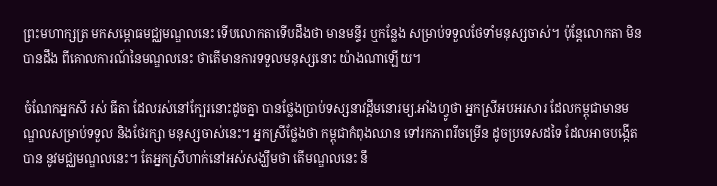ព្រះមហាក្សត្រ មកសម្ពោធមជ្ឈមណ្ឌលនេះ ទើបលោកតាទើបដឹងថា មានមន្ទីរ ឬកន្លែង សម្រាប់ទទួលថែទាំមនុស្សចាស់។ ប៉ុន្តែលោកតា មិនបានដឹង ពីគោលការណ៍នៃមណ្ឌលនេះ ថាតើមានការទទួលមនុស្សនោះ យ៉ាងណាឡើយ។

ចំណែកអ្នកសី រស់ ធីតា ដែលរស់នៅក្បែរនោះដូចគ្នា បានថ្លែងប្រាប់ទស្សនាវដ្តីមនោរម្យ.អាំងហ្វូថា អ្នកស្រីអបអរសារ ដែលកម្ពុជាមានមណ្ឌលសម្រាប់ទទួល និងថែរក្សា មនុស្សចាស់នេះ។ អ្នកស្រីថ្លែងថា កម្ពុជាកំពុងឈាន ទៅរកភាពរីចម្រើន ដូចប្រទេសដទៃ ដែលអាចបង្កើតបាន នូវមជ្ឈមណ្ឌលនេះ។ តែអ្នកស្រីហាក់នៅអស់សង្ឃឹមថា តើមណ្ឌលនេះ នឹ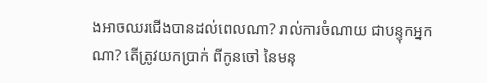ងអាចឈរជើងបានដល់ពេលណា? រាល់ការចំណាយ ជាបន្ទុកអ្នកណា? តើត្រូវយកប្រាក់ ពីកូនចៅ នៃមនុ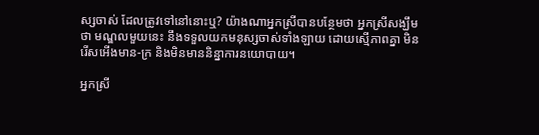ស្សចាស់ ដែលត្រូវទៅនៅនោះឬ? យ៉ាងណាអ្នកស្រីបានបន្ថែមថា អ្នកស្រីសង្ឃឹមថា មណ្ឌលមួយនេះ នឹងទទួលយកមនុស្សចាស់ទាំងឡាយ ដោយស្មើភាពគ្នា មិនរើសអើងមាន-ក្រ និងមិនមាននិន្នាការនយោបាយ។

អ្នកស្រី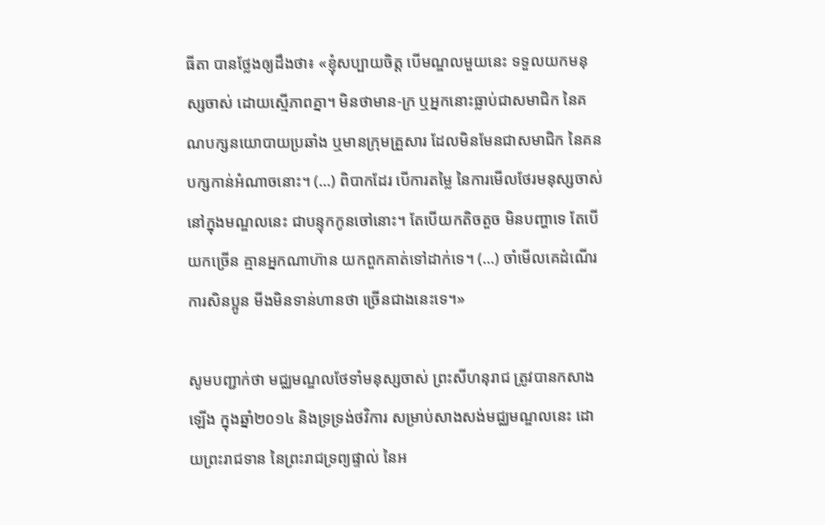ធីតា បានថ្លែងឲ្យដឹងថា៖ «ខ្ញុំសប្បាយចិត្ត បើមណ្ឌលមួយនេះ ទទួលយកមនុស្សចាស់ ដោយស្មើភាពគ្នា។ មិនថាមាន-ក្រ ឬអ្នកនោះធ្លាប់ជាសមាជិក នៃគណបក្សនយោបាយប្រឆាំង ឬមានក្រុមគ្រួសារ ដែលមិនមែនជាសមាជិក នៃគនបក្សកាន់អំណាចនោះ។ (...) ពិបាកដែរ បើការតម្លៃ នៃការមើលថែរមនុស្សចាស់ នៅក្នុងមណ្ឌលនេះ ជាបន្ទុកកូនចៅនោះ។ តែបើយកតិចតួច មិនបញ្ហាទេ តែបើយកច្រើន គ្មានអ្នកណាហ៊ាន យកពួកគាត់ទៅដាក់ទេ។ (...) ចាំមើលគេដំណើរការសិនប្អូន មីងមិនទាន់ហានថា ច្រើនជាងនេះទេ។»

សូមបញ្ជាក់ថា មជ្ឈមណ្ឌលថែទាំមនុស្សចាស់ ព្រះសីហនុរាជ ត្រូវបានកសាងឡើង ក្នុងឆ្នាំ២០១៤ និងទ្រទ្រង់ថវិការ សម្រាប់សាងសង់មជ្ឈមណ្ឌលនេះ ដោយព្រះរាជទាន នៃព្រះរាជទ្រព្យផ្ទាល់ នៃអ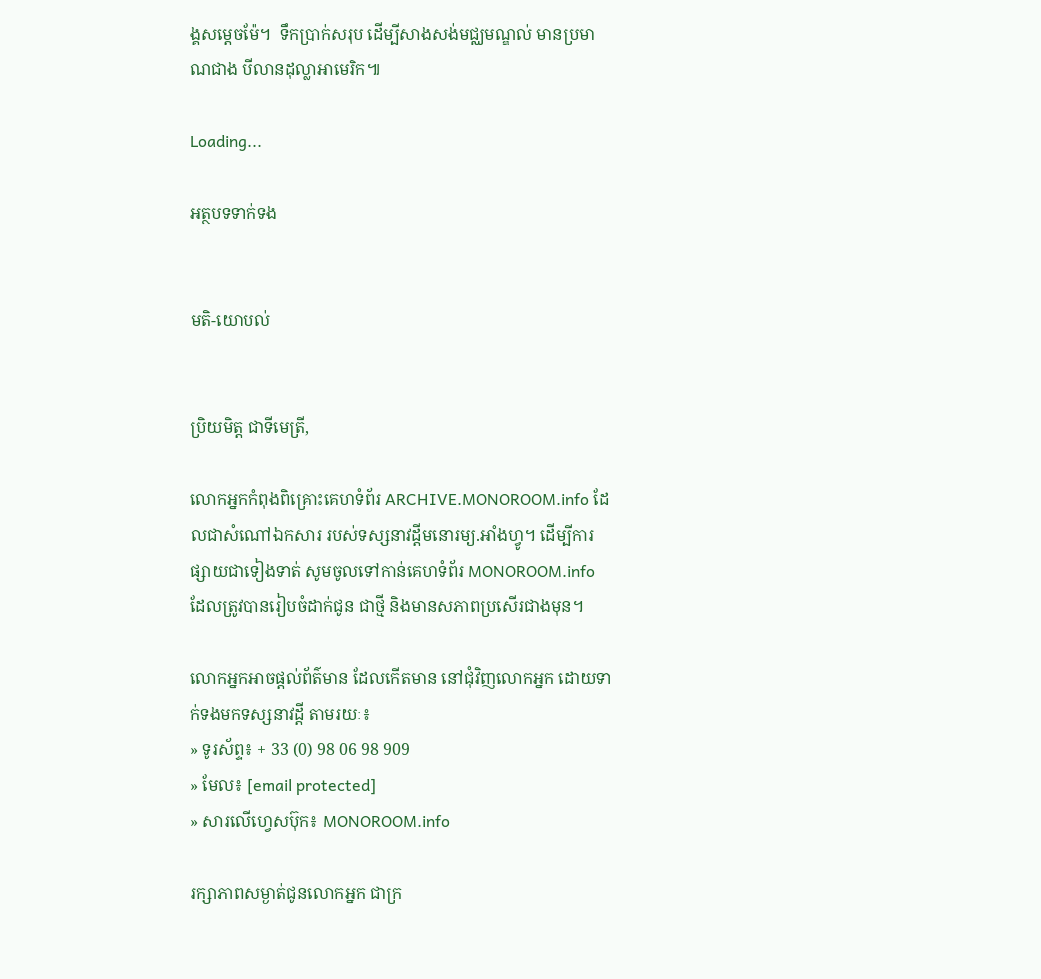ង្គសម្តេចម៉ែ។  ទឹកប្រាក់សរុប ដើម្បីសាងសង់មជ្ឈមណ្ឌល់ មានប្រមាណជាង បីលានដុល្លាអាមេរិក៕

Loading...

អត្ថបទទាក់ទង


មតិ-យោបល់


ប្រិយមិត្ត ជាទីមេត្រី,

លោកអ្នកកំពុងពិគ្រោះគេហទំព័រ ARCHIVE.MONOROOM.info ដែលជាសំណៅឯកសារ របស់ទស្សនាវដ្ដីមនោរម្យ.អាំងហ្វូ។ ដើម្បីការផ្សាយជាទៀងទាត់ សូមចូលទៅកាន់គេហទំព័រ MONOROOM.info ដែលត្រូវបានរៀបចំដាក់ជូន ជាថ្មី និងមានសភាពប្រសើរជាងមុន។

លោកអ្នកអាចផ្ដល់ព័ត៌មាន ដែលកើតមាន នៅជុំវិញលោកអ្នក ដោយទាក់ទងមកទស្សនាវដ្ដី តាមរយៈ៖
» ទូរស័ព្ទ៖ + 33 (0) 98 06 98 909
» មែល៖ [email protected]
» សារលើហ្វេសប៊ុក៖ MONOROOM.info

រក្សាភាពសម្ងាត់ជូនលោកអ្នក ជាក្រ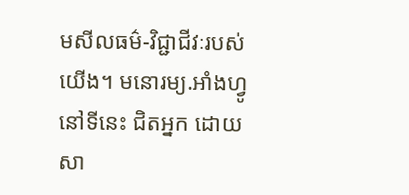មសីលធម៌-វិជ្ជាជីវៈរបស់យើង។ មនោរម្យ.អាំងហ្វូ នៅទីនេះ ជិតអ្នក ដោយសា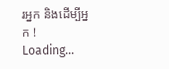រអ្នក និងដើម្បីអ្នក !
Loading...